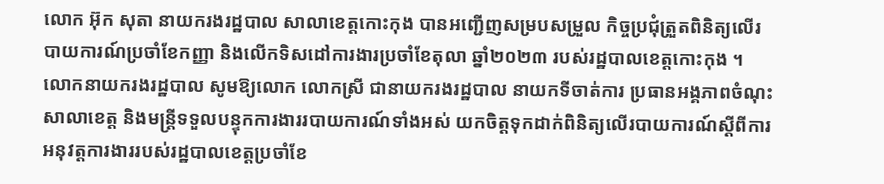លោក អ៊ុក សុតា នាយករងរដ្ឋបាល សាលាខេត្តកោះកុង បានអញ្ជើញសម្របសម្រួល កិច្ចប្រជុំត្រួតពិនិត្យលើរបាយការណ៍ប្រចាំខែកញ្ញា និងលើកទិសដៅការងារប្រចាំខែតុលា ឆ្នាំ២០២៣ របស់រដ្ឋបាលខេត្តកោះកុង ។
លោកនាយករងរដ្ឋបាល សូមឱ្យលោក លោកស្រី ជានាយករងរដ្ឋបាល នាយកទីចាត់ការ ប្រធានអង្គភាពចំណុះសាលាខេត្ត និងមន្ត្រីទទួលបន្ទុកការងាររបាយការណ៍ទាំងអស់ យកចិត្តទុកដាក់ពិនិត្យលើរបាយការណ៍ស្តីពីការអនុវត្តការងាររបស់រដ្ឋបាលខេត្តប្រចាំខែ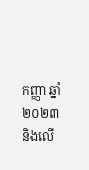កញ្ញា ឆ្នាំ២០២៣ និងលើ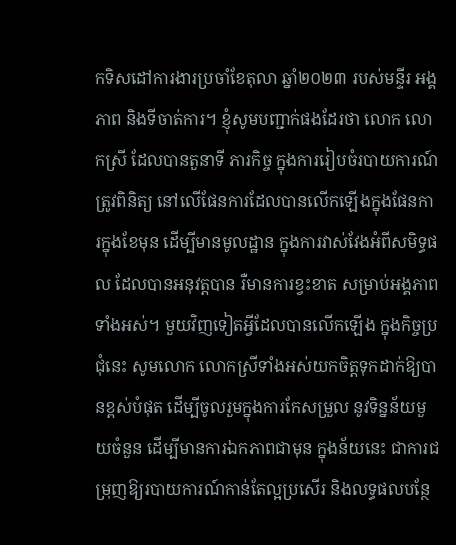កទិសដៅការងារប្រចាំខែតុលា ឆ្នាំ២០២៣ របស់មន្ទីរ អង្គភាព និងទីចាត់ការ។ ខ្ញុំសូមបញ្ជាក់ផងដែរថា លោក លោកស្រី ដែលបានតួនាទី ភារកិច្ច ក្នុងការរៀបចំរបាយការណ៍ត្រូវពិនិត្យ នៅលើផែនការដែលបានលើកឡើងក្នុងផែនការក្នុងខែមុន ដើម្បីមានមូលដ្ឋាន ក្នុងការវាស់វែងអំពីសមិទ្ធផល ដែលបានអនុវត្តបាន រឺមានការខ្វះខាត សម្រាប់អង្គភាពទាំងអស់។ មួយវិញទៀតអ្វីដែលបានលើកឡើង ក្នុងកិច្ចប្រជុំនេះ សូមលោក លោកស្រីទាំងអស់យកចិត្តទុកដាក់ឱ្យបានខ្ពស់បំផុត ដើម្បីចូលរួមក្នុងការកែសម្រួល នូវទិន្នន័យមួយចំនួន ដើម្បីមានការឯកភាពជាមុន ក្នុងន័យនេះ ជាការជម្រុញឱ្យរបាយការណ៍កាន់តែល្អប្រសើរ និងលទ្ធផលបន្ថែ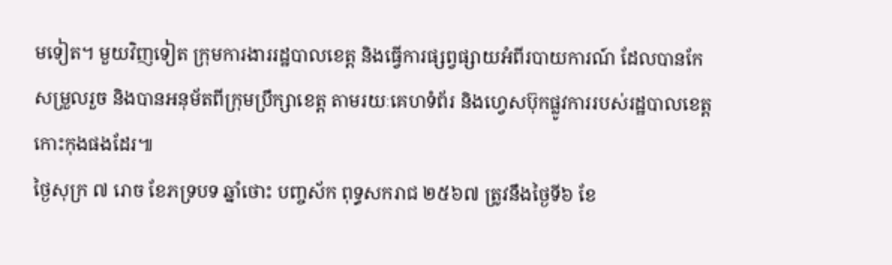មទៀត។ មួយវិញទៀត ក្រុមការងាររដ្ឋបាលខេត្ត និងធ្វើការផ្សព្វផ្សាយអំពីរបាយការណ៍ ដែលបានកែសម្រួលរួច និងបានអនុម័តពីក្រុមប្រឹក្សាខេត្ត តាមរយៈគេហទំព័រ និងហ្វេសប៊ុកផ្លូវការរបស់រដ្ឋបាលខេត្តកោះកុងផងដែរ៕
ថ្ងៃសុក្រ ៧ រោច ខែភទ្របទ ឆ្នាំថោះ បញ្ចស័ក ពុទ្ធសករាជ ២៥៦៧ ត្រូវនឹងថ្ងៃទី៦ ខែ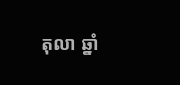តុលា ឆ្នាំ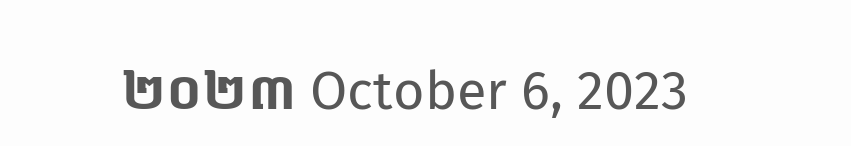២០២៣ October 6, 2023